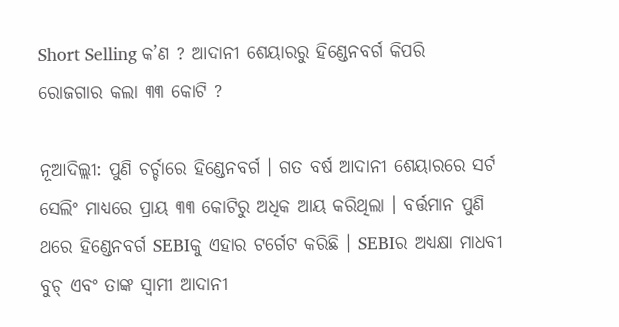Short Selling କ’ଣ ? ଆଦାନୀ ଶେୟାରରୁ ହିଣ୍ଡେନବର୍ଗ କିପରି ରୋଜଗାର କଲା ୩୩ କୋଟି ?

ନୂଆଦିଲ୍ଲୀ: ପୁଣି ଚର୍ଚ୍ଚାରେ ହିଣ୍ଡେନବର୍ଗ । ଗତ ବର୍ଷ ଆଦାନୀ ଶେୟାରରେ ସର୍ଟ ସେଲିଂ ମାଧ୍ୟରେ ପ୍ରାୟ ୩୩ କୋଟିରୁ ଅଧିକ ଆୟ କରିଥିଲା । ବର୍ତ୍ତମାନ ପୁଣି ଥରେ ହିଣ୍ଡେନବର୍ଗ SEBIକୁ ଏହାର ଟର୍ଗେଟ କରିଛି । SEBIର ଅଧ୍ୟକ୍ଷା ମାଧବୀ ବୁଚ୍ ଏବଂ ତାଙ୍କ ସ୍ୱାମୀ ଆଦାନୀ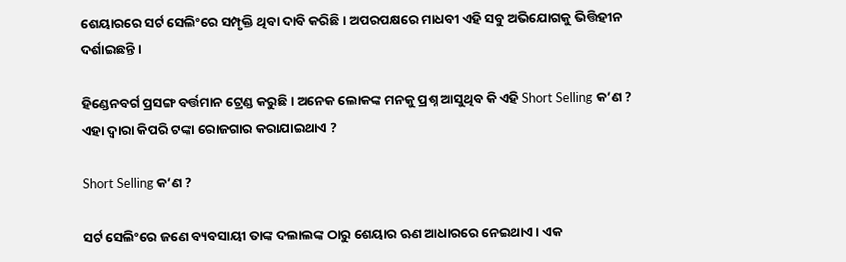ଶେୟାରରେ ସର୍ଟ ସେଲିଂରେ ସମ୍ପୃକ୍ତି ଥିବା ଦାବି କରିଛି । ଅପରପକ୍ଷରେ ମାଧବୀ ଏହି ସବୁ ଅଭିଯୋଗକୁ ଭିତ୍ତିହୀନ ଦର୍ଶାଇଛନ୍ତି ।

ହିଣ୍ଡେନବର୍ଗ ପ୍ରସଙ୍ଗ ବର୍ତ୍ତମାନ ଟ୍ରେଣ୍ଡ କରୁଛି । ଅନେକ ଲୋକଙ୍କ ମନକୁ ପ୍ରଶ୍ନ ଆସୁଥିବ କି ଏହି Short Selling କ’ଣ ? ଏହା ଦ୍ୱାରା କିପରି ଟଙ୍କା ରୋଜଗାର କରାଯାଇଥାଏ ?

Short Selling କ’ଣ ?

ସର୍ଟ ସେଲିଂରେ ଜଣେ ବ୍ୟବସାୟୀ ତାଙ୍କ ଦଲାଲଙ୍କ ଠାରୁ ଶେୟାର ଋଣ ଆଧାରରେ ନେଇଥାଏ । ଏକ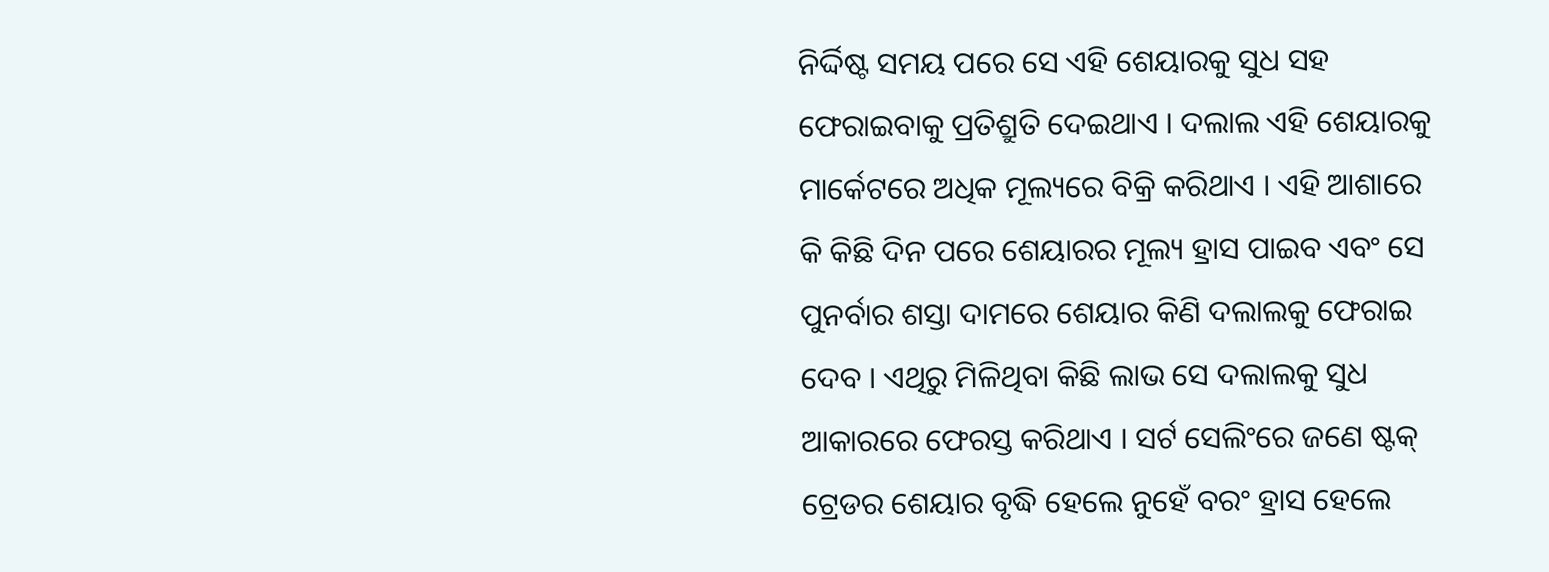ନିର୍ଦ୍ଦିଷ୍ଟ ସମୟ ପରେ ସେ ଏହି ଶେୟାରକୁ ସୁଧ ସହ ଫେରାଇବାକୁ ପ୍ରତିଶ୍ରୁତି ଦେଇଥାଏ । ଦଲାଲ ଏହି ଶେୟାରକୁ ମାର୍କେଟରେ ଅଧିକ ମୂଲ୍ୟରେ ବିକ୍ରି କରିଥାଏ । ଏହି ଆଶାରେ କି କିଛି ଦିନ ପରେ ଶେୟାରର ମୂଲ୍ୟ ହ୍ରାସ ପାଇବ ଏବଂ ସେ ପୁନର୍ବାର ଶସ୍ତା ଦାମରେ ଶେୟାର କିଣି ଦଲାଲକୁ ଫେରାଇ ଦେବ । ଏଥିରୁ ମିଳିଥିବା କିଛି ଲାଭ ସେ ଦଲାଲକୁ ସୁଧ ଆକାରରେ ଫେରସ୍ତ କରିଥାଏ । ସର୍ଟ ସେଲିଂରେ ଜଣେ ଷ୍ଟକ୍ ଟ୍ରେଡର ଶେୟାର ବୃଦ୍ଧି ହେଲେ ନୁହେଁ ବରଂ ହ୍ରାସ ହେଲେ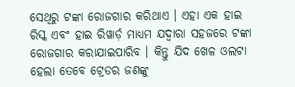ସେଥିରୁ ଟଙ୍କା ରୋଜଗାର କରିଥାଏ । ଏହା ଏକ ହାଇ ରିସ୍କ ଏବଂ ହାଇ ରିୱାର୍ଡ଼ ମାଧ୍ୟମ ଯଦ୍ୱାରା ସହଜରେ ଟଙ୍କା ରୋଜଗାର କରାଯାଇପାରିବ । କିନ୍ତୁ ଯିଦ ଖେଳ ଓଲଟା ହେଲା ତେବେ ଟ୍ରେଡର ଜଣଙ୍କୁ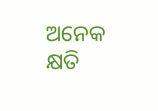ଅନେକ କ୍ଷତି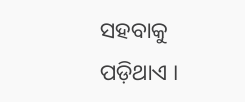ସହବାକୁ ପଡ଼ିଥାଏ ।